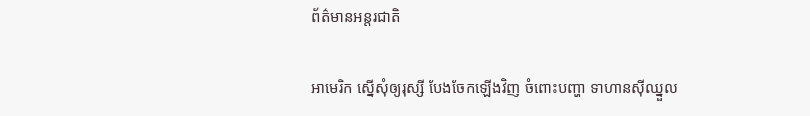ព័ត៌មានអន្តរជាតិ

អាមេរិក ស្នើសុំឲ្យរុស្សី បែងចែកឡើងវិញ ចំពោះបញ្ហា ទាហានស៊ីឈ្នួល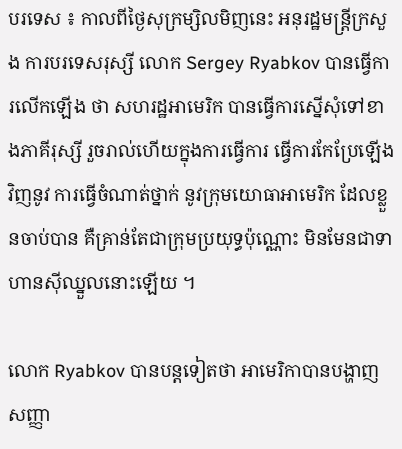បរទេស ៖ កាលពីថ្ងៃសុក្រម្សិលមិញនេះ អនុរដ្ឋមន្ត្រីក្រសួង ការបរទេសរុស្សី លោក Sergey Ryabkov បានធ្វើការលើកឡើង ថា សហរដ្ឋអាមេរិក បានធ្វើការស្នើសុំទៅខាងភាគីរុស្សី រួចរាល់ហើយក្នុងការធ្វើការ ធ្វើការកែប្រែឡើងវិញនូវ ការធ្វើចំណាត់ថ្នាក់ នូវក្រុមយោធាអាមេរិក ដែលខ្លួនចាប់បាន គឺគ្រាន់តែជាក្រុមប្រយុទ្ធប៉ុណ្ណោះ មិនមែនជាទាហានស៊ីឈ្នួលនោះឡើយ ។

លោក Ryabkov បានបន្តទៀតថា អាមេរិកាបានបង្ហាញ សញ្ញា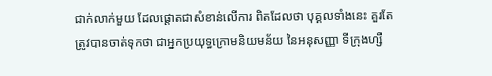ជាក់លាក់មួយ ដែលផ្តោតជាសំខាន់លើការ ពិតដែលថា បុគ្គលទាំងនេះ គួរតែត្រូវបានចាត់ទុកថា ជាអ្នកប្រយុទ្ធក្រោមនិយមន័យ នៃអនុសញ្ញា ទីក្រុងហ្សឺ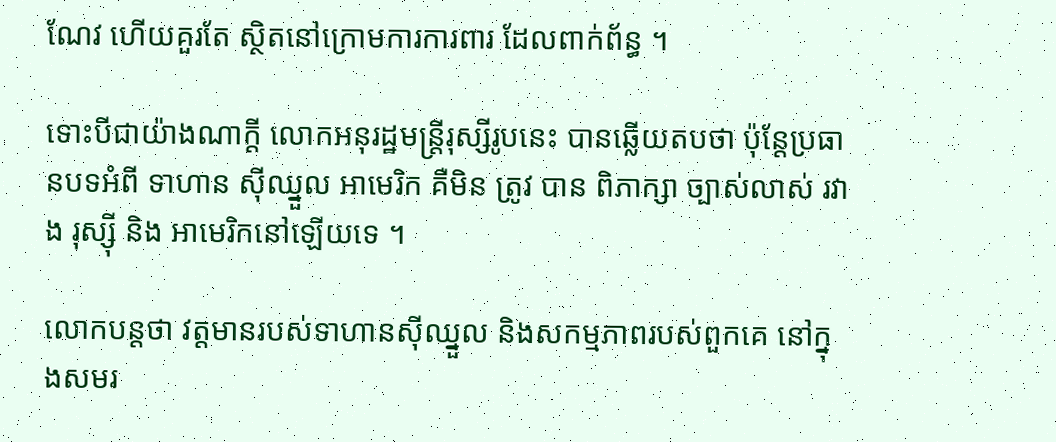ណែវ ហើយគួរតែ ស្ថិតនៅក្រោមការការពារ ដែលពាក់ព័ន្ធ ។

ទោះបីជាយ៉ាងណាក្តី លោកអនុរដ្ឋមន្ត្រីរុស្សីរូបនេះ បានឆ្លើយតបថា ប៉ុន្តែប្រធានបទអំពី ទាហាន ស៊ីឈ្នួល អាមេរិក គឺមិន ត្រូវ បាន ពិភាក្សា ច្បាស់លាស់ រវាង រុស្ស៊ី និង អាមេរិកនៅឡើយទេ ។

លោកបន្តថា វត្តមានរបស់ទាហានស៊ីឈ្នួល និងសកម្មភាពរបស់ពួកគេ នៅក្នុងសមរ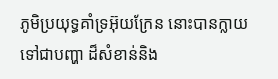ភូមិប្រយុទ្ធគាំទ្រអ៊ុយក្រែន នោះបានក្លាយទៅជាបញ្ហា ដ៏សំខាន់និង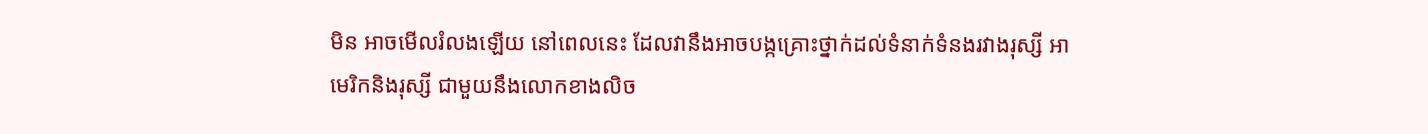មិន អាចមើលរំលងឡើយ នៅពេលនេះ ដែលវានឹងអាចបង្កគ្រោះថ្នាក់ដល់ទំនាក់ទំនងរវាងរុស្សី អាមេរិកនិងរុស្សី ជាមួយនឹងលោកខាងលិច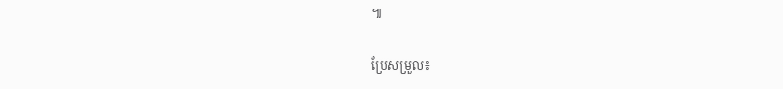៕

ប្រែសម្រួល៖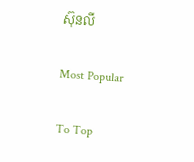ស៊ុនលី

Most Popular

To Top